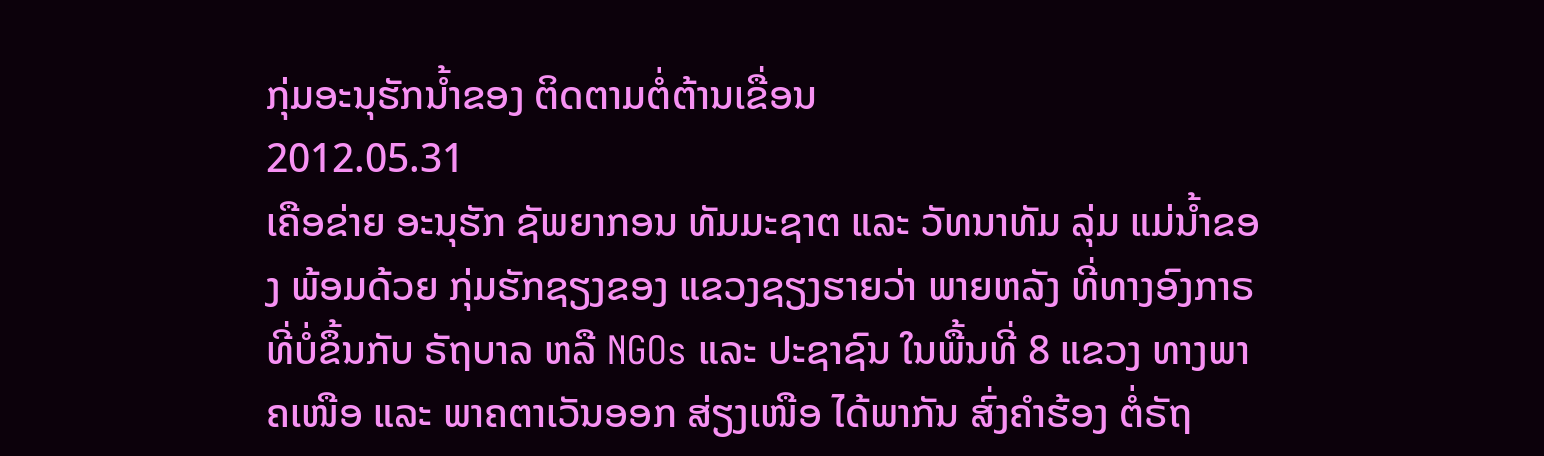ກຸ່ມອະນຸຮັກນໍ້າຂອງ ຕິດຕາມຕໍ່ຕ້ານເຂື່ອນ
2012.05.31
ເຄືອຂ່າຍ ອະນຸຮັກ ຊັພຍາກອນ ທັມມະຊາຕ ແລະ ວັທນາທັມ ລຸ່ມ ແມ່ນໍ້າຂອງ ພ້ອມດ້ວຍ ກຸ່ມຮັກຊຽງຂອງ ແຂວງຊຽງຮາຍວ່າ ພາຍຫລັງ ທີ່ທາງອົງກາຣ ທີ່ບໍ່ຂຶ້ນກັບ ຣັຖບາລ ຫລື NGOs ແລະ ປະຊາຊົນ ໃນພື້ນທີ່ 8 ແຂວງ ທາງພາຄເໜືອ ແລະ ພາຄຕາເວັນອອກ ສ່ຽງເໜືອ ໄດ້ພາກັນ ສົ່ງຄໍາຮ້ອງ ຕໍ່ຣັຖ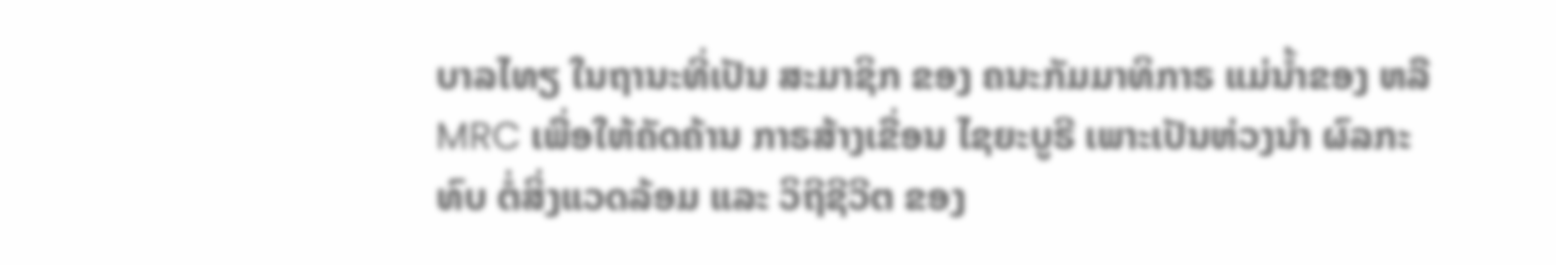ບາລໄທຽ ໃນຖານະທີ່ເປັນ ສະມາຊິກ ຂອງ ຄນະກັມມາທິກາຣ ແມ່ນໍ້າຂອງ ຫລື MRC ເພື່ອໃຫ້ຄັດຄ້ານ ກາຣສ້າງເຂື່ອນ ໄຊຍະບູຣີ ເພາະເປັນຫ່ວງນຳ ຜົລກະທົບ ຕໍ່ສິ່ງແວດລ້ອມ ແລະ ວິຖີຊີວີຕ ຂອງ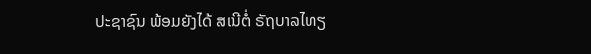ປະຊາຊົນ ພ້ອມຍັງໄດ້ ສເນີຕໍ່ ຣັຖບາລໄທຽ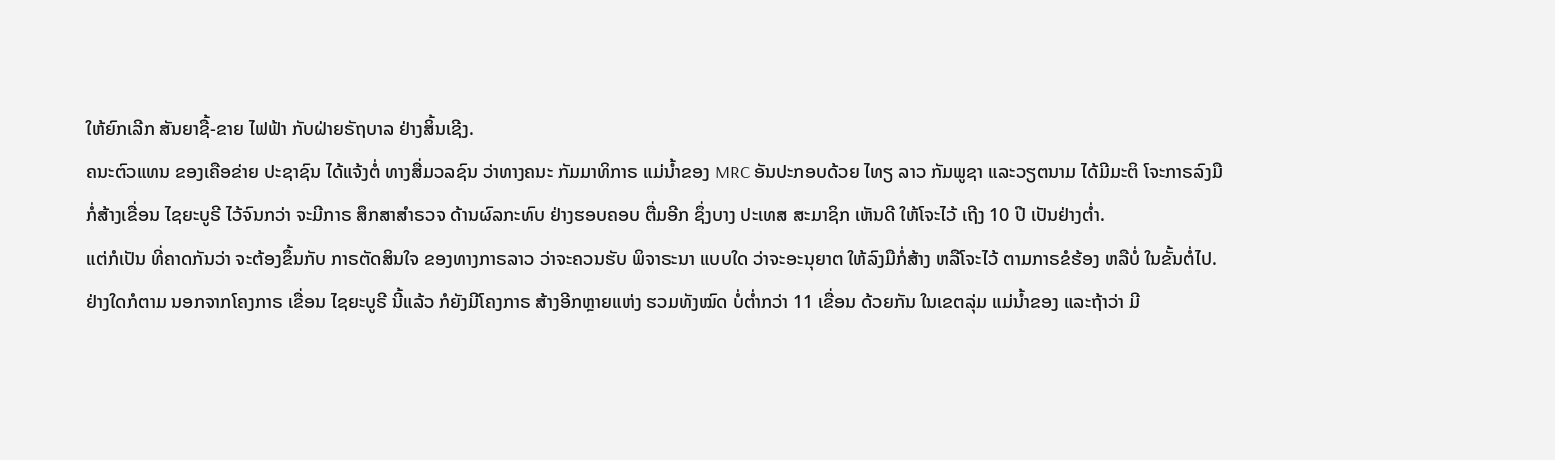ໃຫ້ຍົກເລີກ ສັນຍາຊື້-ຂາຍ ໄຟຟ້າ ກັບຝ່າຍຣັຖບາລ ຢ່າງສິ້ນເຊີງ.
ຄນະຕົວແທນ ຂອງເຄືອຂ່າຍ ປະຊາຊົນ ໄດ້ແຈ້ງຕໍ່ ທາງສື່ມວລຊົນ ວ່າທາງຄນະ ກັມມາທິກາຣ ແມ່ນໍ້າຂອງ MRC ອັນປະກອບດ້ວຍ ໄທຽ ລາວ ກັມພູຊາ ແລະວຽຕນາມ ໄດ້ມີມະຕິ ໂຈະກາຣລົງມື ກໍ່ສ້າງເຂື່ອນ ໄຊຍະບູຣີ ໄວ້ຈົນກວ່າ ຈະມີກາຣ ສຶກສາສໍາຣວຈ ດ້ານຜົລກະທົບ ຢ່າງຮອບຄອບ ຕື່ມອີກ ຊຶ່ງບາງ ປະເທສ ສະມາຊິກ ເຫັນດີ ໃຫ້ໂຈະໄວ້ ເຖີງ 10 ປີ ເປັນຢ່າງຕໍ່າ.
ແຕ່ກໍເປັນ ທີ່ຄາດກັນວ່າ ຈະຕ້ອງຂຶ້ນກັບ ກາຣຕັດສິນໃຈ ຂອງທາງກາຣລາວ ວ່າຈະຄວນຮັບ ພິຈາຣະນາ ແບບໃດ ວ່າຈະອະນຸຍາຕ ໃຫ້ລົງມືກໍ່ສ້າງ ຫລືໂຈະໄວ້ ຕາມກາຣຂໍຮ້ອງ ຫລືບໍ່ ໃນຂັ້ນຕໍ່ໄປ.
ຢ່າງໃດກໍຕາມ ນອກຈາກໂຄງກາຣ ເຂື່ອນ ໄຊຍະບູຣີ ນີ້ແລ້ວ ກໍຍັງມີໂຄງກາຣ ສ້າງອີກຫຼາຍແຫ່ງ ຮວມທັງໝົດ ບໍ່ຕໍ່າກວ່າ 11 ເຂື່ອນ ດ້ວຍກັນ ໃນເຂຕລຸ່ມ ແມ່ນໍ້າຂອງ ແລະຖ້າວ່າ ມີ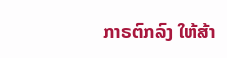ກາຣຕົກລົງ ໃຫ້ສ້າ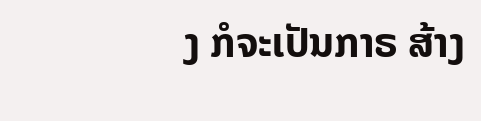ງ ກໍຈະເປັນກາຣ ສ້າງ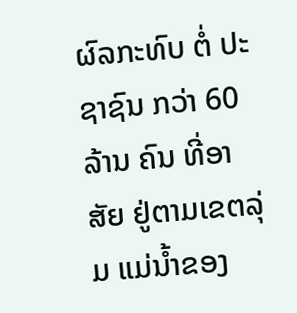ຜົລກະທົບ ຕໍ່ ປະຊາຊົນ ກວ່າ 60 ລ້ານ ຄົນ ທີ່ອາສັຍ ຢູ່ຕາມເຂຕລຸ່ມ ແມ່ນໍ້າຂອງ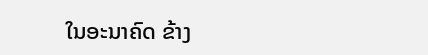ໃນອະນາຄົດ ຂ້າງ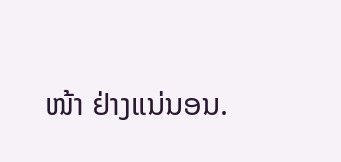ໜ້າ ຢ່າງແນ່ນອນ.